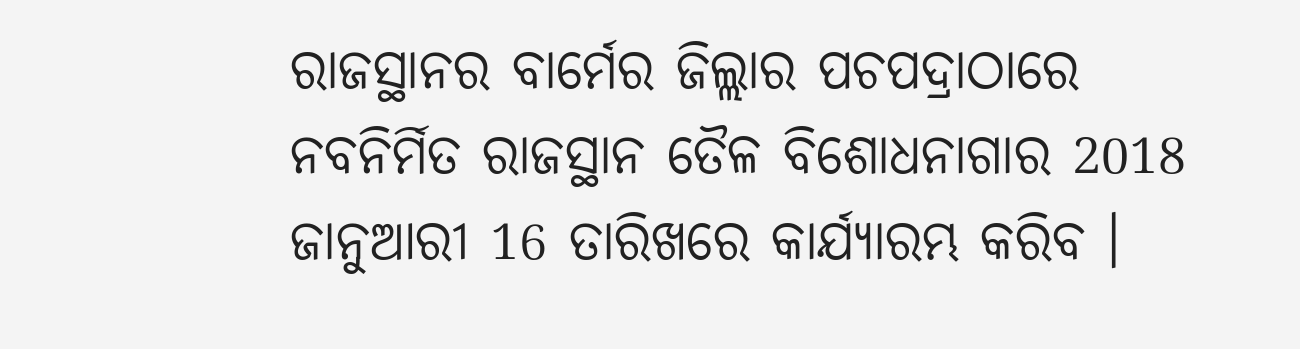ରାଜସ୍ଥାନର ବାର୍ମେର ଜିଲ୍ଲାର ପଚପଦ୍ରାଠାରେ ନବନିର୍ମିତ ରାଜସ୍ଥାନ ତୈଳ ବିଶୋଧନାଗାର 2018 ଜାନୁଆରୀ 16 ତାରିଖରେ କାର୍ଯ୍ୟାରମ୍ଭ କରିବ ।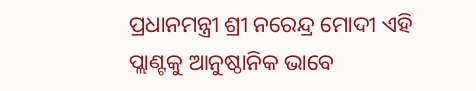ପ୍ରଧାନମନ୍ତ୍ରୀ ଶ୍ରୀ ନରେନ୍ଦ୍ର ମୋଦୀ ଏହି ପ୍ଲାଣ୍ଟକୁ ଆନୁଷ୍ଠାନିକ ଭାବେ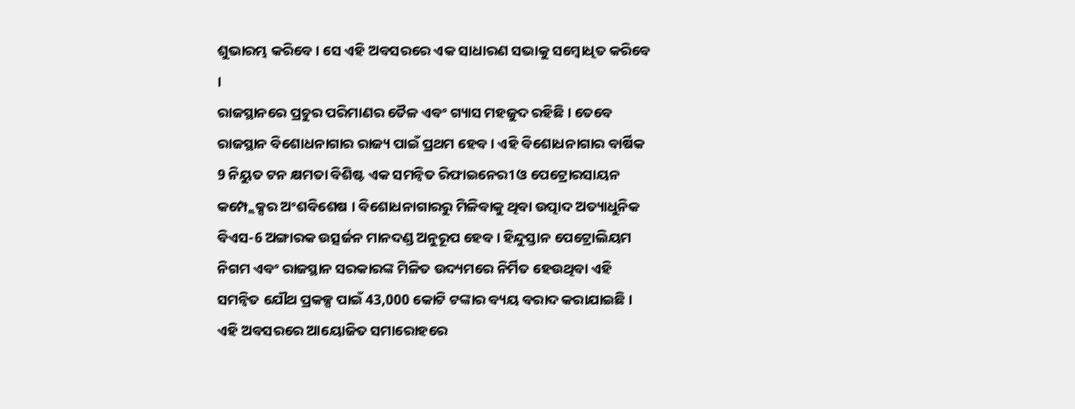ଶୁଭାରମ୍ଭ କରିବେ । ସେ ଏହି ଅବସରରେ ଏକ ସାଧାରଣ ସଭାକୁ ସମ୍ବୋଧିତ କରିବେ ।
ରାଜସ୍ଥାନରେ ପ୍ରଚୁର ପରିମାଣର ତୈଳ ଏବଂ ଗ୍ୟାସ ମହଜୁଦ ରହିଛି । ତେବେ ରାଜସ୍ଥାନ ବିଶୋଧନାଗାର ରାଜ୍ୟ ପାଇଁ ପ୍ରଥମ ହେବ । ଏହି ବିଶୋଧନାଗାର ବାର୍ଷିକ 9 ନିୟୁତ ଟନ କ୍ଷମତା ବିଶିଷ୍ଟ ଏକ ସମନ୍ଵିତ ରିଫାଇନେରୀ ଓ ପେଟ୍ରୋରସାୟନ କମ୍ପ୍ଲେକ୍ସର ଅଂଶବିଶେଷ । ବିଶୋଧନାଗାରରୁ ମିଳିବାକୁ ଥିବା ଉତ୍ପାଦ ଅତ୍ୟାଧୁନିକ ବିଏସ-6 ଅଙ୍ଗାରକ ଉତ୍ସର୍ଜନ ମାନଦଣ୍ଡ ଅନୁରୂପ ହେବ । ହିନ୍ଦୁସ୍ତାନ ପେଟ୍ରୋଲିୟମ ନିଗମ ଏବଂ ରାଜସ୍ଥାନ ସରକାରଙ୍କ ମିଳିତ ଉଦ୍ୟମରେ ନିର୍ମିତ ହେଉଥିବା ଏହି ସମନ୍ଵିତ ଯୌଥ ପ୍ରକଳ୍ପ ପାଇଁ 43,000 କୋଟି ଟଙ୍କାର ବ୍ୟୟ ବରାଦ କରାଯାଇଛି ।
ଏହି ଅବସରରେ ଆୟୋଜିତ ସମାରୋହରେ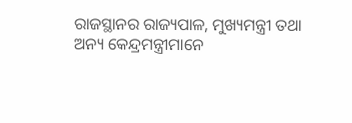ରାଜସ୍ଥାନର ରାଜ୍ୟପାଳ, ମୁଖ୍ୟମନ୍ତ୍ରୀ ତଥା ଅନ୍ୟ କେନ୍ଦ୍ରମନ୍ତ୍ରୀମାନେ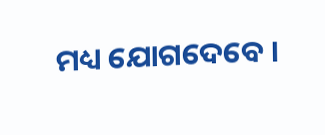ମଧ୍ୟ ଯୋଗଦେବେ ।